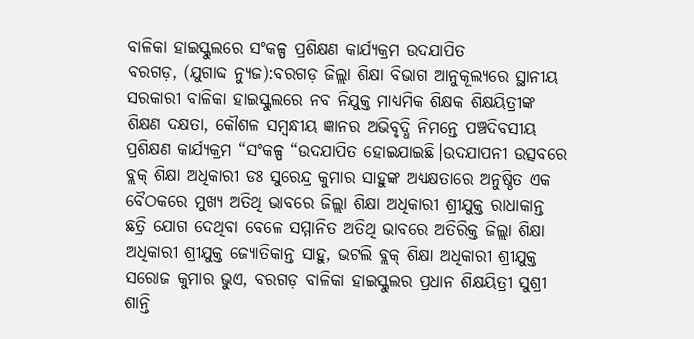ବାଳିକା ହାଇସ୍କୁଲରେ ସଂକଳ୍ପ ପ୍ରଶିକ୍ଷଣ କାର୍ଯ୍ୟକ୍ରମ ଉଦଯାପିତ
ବରଗଡ଼, (ଯୁଗାବ୍ଦ ନ୍ୟୁଜ):ବରଗଡ଼ ଜିଲ୍ଲା ଶିକ୍ଷା ବିଭାଗ ଆନୁକୂଲ୍ୟରେ ସ୍ଥାନୀୟ ସରକାରୀ ବାଳିକା ହାଇସ୍କୁଲରେ ନବ ନିଯୁକ୍ତ ମାଧ୍ୟମିକ ଶିକ୍ଷକ ଶିକ୍ଷୟିତ୍ରୀଙ୍କ ଶିକ୍ଷଣ ଦକ୍ଷତା, କୌଶଳ ସମ୍ବନ୍ଧୀୟ ଜ୍ଞାନର ଅଭିବୃଦ୍ଧି ନିମନ୍ତେ ପଞ୍ଚଦିବସୀୟ ପ୍ରଶିକ୍ଷଣ କାର୍ଯ୍ୟକ୍ରମ “ସଂକଳ୍ପ “ଉଦଯାପିତ ହୋଇଯାଇଛି।ଉଦଯାପନୀ ଉତ୍ସବରେ ବ୍ଲକ୍ ଶିକ୍ଷା ଅଧିକାରୀ ଡଃ ସୁରେନ୍ଦ୍ର କୁମାର ସାହୁଙ୍କ ଅଧ୍ୟକ୍ଷତାରେ ଅନୁଷ୍ଠିତ ଏକ ବୈଠକରେ ମୁଖ୍ୟ ଅତିଥି ଭାବରେ ଜିଲ୍ଲା ଶିକ୍ଷା ଅଧିକାରୀ ଶ୍ରୀଯୁକ୍ତ ରାଧାକାନ୍ତ ଛତ୍ରି ଯୋଗ ଦେଥିବା ବେଳେ ସମ୍ମାନିତ ଅତିଥି ଭାବରେ ଅତିରିକ୍ତ ଜିଲ୍ଲା ଶିକ୍ଷା ଅଧିକାରୀ ଶ୍ରୀଯୁକ୍ତ ଜ୍ୟୋତିକାନ୍ତ ସାହୁ, ଭଟଲି ବ୍ଲକ୍ ଶିକ୍ଷା ଅଧିକାରୀ ଶ୍ରୀଯୁକ୍ତ ସରୋଜ କୁମାର ଭୁଏ, ବରଗଡ଼ ବାଳିକା ହାଇସ୍କୁଲର ପ୍ରଧାନ ଶିକ୍ଷୟିତ୍ରୀ ସୁଶ୍ରୀ ଶାନ୍ତି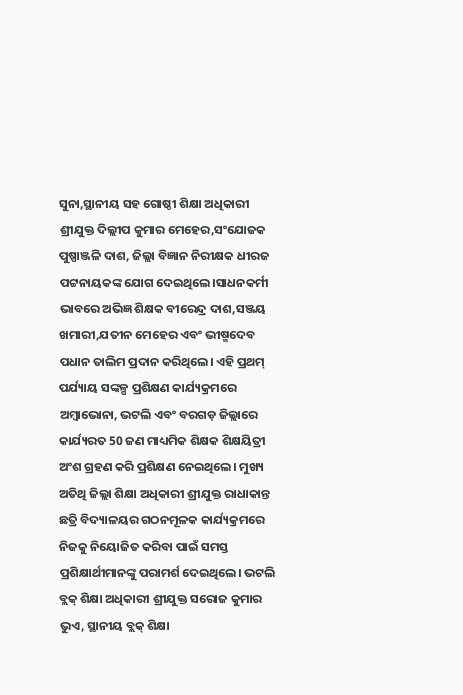ସୁନା,ସ୍ଥାନୀୟ ସହ ଗୋଷ୍ଠୀ ଶିକ୍ଷା ଅଧିକାରୀ ଶ୍ରୀଯୁକ୍ତ ଦିଲ୍ଲୀପ କୁମାର ମେହେର,ସଂଯୋଜକ ପୁଷ୍ପାଞ୍ଜଳି ଦାଶ, ଜିଲ୍ଲା ବିଜ୍ଞାନ ନିରୀକ୍ଷକ ଧୀରଜ ପଟ୍ଟନାୟକଙ୍କ ଯୋଗ ଦେଇଥିଲେ।ସାଧନକର୍ମୀ ଭାବରେ ଅଭିଜ୍ଞ ଶିକ୍ଷକ ବୀରେନ୍ଦ୍ର ଦାଶ,ସଞ୍ଜୟ ଖମାରୀ,ଯତୀନ ମେହେର ଏବଂ ଭୀଷ୍ମଦେବ ପଧାନ ତାଲିମ ପ୍ରଦାନ କରିଥିଲେ। ଏହି ପ୍ରଥମ୍ ପର୍ଯ୍ୟାୟ ସଙ୍କଳ୍ପ ପ୍ରଶିକ୍ଷଣ କାର୍ଯ୍ୟକ୍ରମରେ ଅମ୍ବାଭୋନା, ଭଟଲି ଏବଂ ବରଗଡ଼ ଜିଲ୍ଲାରେ କାର୍ଯ୍ୟରତ 50 ଜଣ ମାଧ୍ୟମିକ ଶିକ୍ଷକ ଶିକ୍ଷୟିତ୍ରୀ ଅଂଶ ଗ୍ରହଣ କରି ପ୍ରଶିକ୍ଷଣ ନେଇଥିଲେ। ମୁଖ୍ୟ ଅତିଥି ଜିଲ୍ଲା ଶିକ୍ଷା ଅଧିକାରୀ ଶ୍ରୀଯୁକ୍ତ ରାଧାକାନ୍ତ ଛତ୍ରି ବିଦ୍ୟାଳୟର ଗଠନମୂଳକ କାର୍ଯ୍ୟକ୍ରମରେ ନିଜକୁ ନିୟୋଜିତ କରିବା ପାଇଁ ସମସ୍ତ ପ୍ରଶିକ୍ଷାର୍ଥୀମାନଙ୍କୁ ପରାମର୍ଶ ଦେଇଥିଲେ। ଭଟଲି ବ୍ଲକ୍ ଶିକ୍ଷା ଅଧିକାରୀ ଶ୍ରୀଯୁକ୍ତ ସରୋଜ କୁମାର ଭୁଏ, ସ୍ଥାନୀୟ ବ୍ଲକ୍ ଶିକ୍ଷା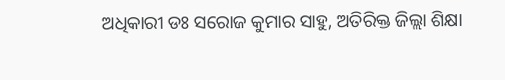ଅଧିକାରୀ ଡଃ ସରୋଜ କୁମାର ସାହୁ, ଅତିରିକ୍ତ ଜିଲ୍ଲା ଶିକ୍ଷା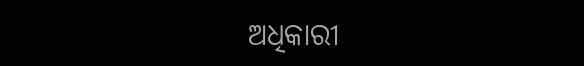ଅଧିକାରୀ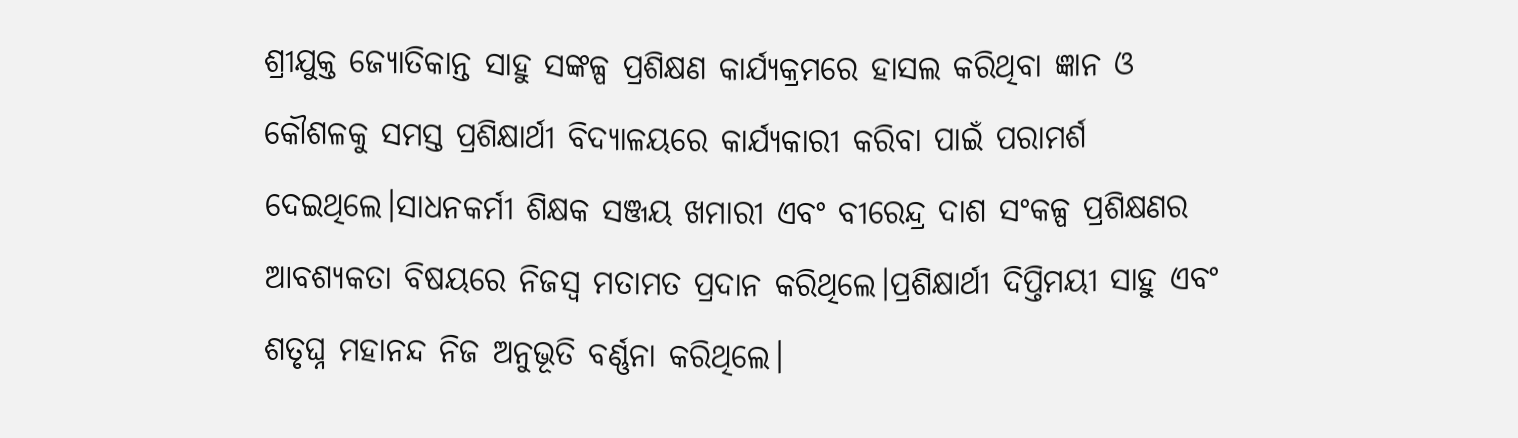ଶ୍ରୀଯୁକ୍ତ ଜ୍ୟୋତିକାନ୍ତ ସାହୁ ସଙ୍କଳ୍ପ ପ୍ରଶିକ୍ଷଣ କାର୍ଯ୍ୟକ୍ରମରେ ହାସଲ କରିଥିବା ଜ୍ଞାନ ଓ କୌଶଳକୁ ସମସ୍ତ ପ୍ରଶିକ୍ଷାର୍ଥୀ ବିଦ୍ୟାଳୟରେ କାର୍ଯ୍ୟକାରୀ କରିବା ପାଇଁ ପରାମର୍ଶ ଦେଇଥିଲେ।ସାଧନକର୍ମୀ ଶିକ୍ଷକ ସଞ୍ଜୟ ଖମାରୀ ଏବଂ ବୀରେନ୍ଦ୍ର ଦାଶ ସଂକଳ୍ପ ପ୍ରଶିକ୍ଷଣର ଆବଶ୍ୟକତା ବିଷୟରେ ନିଜସ୍ଵ ମତାମତ ପ୍ରଦାନ କରିଥିଲେ।ପ୍ରଶିକ୍ଷାର୍ଥୀ ଦିପ୍ତିମୟୀ ସାହୁ ଏବଂ ଶତୃଘ୍ନ ମହାନନ୍ଦ ନିଜ ଅନୁଭୂତି ବର୍ଣ୍ଣନା କରିଥିଲେ।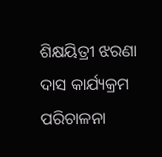ଶିକ୍ଷୟିତ୍ରୀ ଝରଣା ଦାସ କାର୍ଯ୍ୟକ୍ରମ ପରିଚାଳନା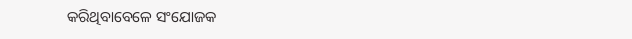କରିଥିବାବେଳେ ସଂଯୋଜକ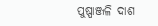ପୁଷ୍ପାଞ୍ଜଳି ଦାଶ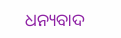ଧନ୍ୟବାଦ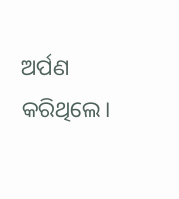ଅର୍ପଣ କରିଥିଲେ।